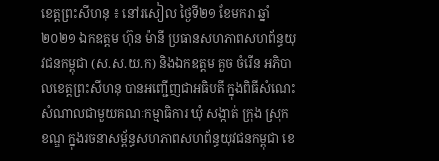ខេត្តព្រះសីហនុ ៖ នៅរសៀល ថ្ងៃទី២១ ខែមករា ឆ្នាំ២០២១ ឯកឧត្តម ហ៊ុន ម៉ានី ប្រធានសហភាពសហព័ន្ធយុវជនកម្ពុជា (ស.ស.យ.ក) និងឯកឧត្តម គួច ចំរើន អភិបាលខេត្តព្រះសីហនុ បានអញ្ជើញជាអធិបតី ក្នុងពិធីសំណេះសំណាលជាមួយគណៈកម្មាធិការ ឃុំ សង្កាត់ ក្រុង ស្រុក ខណ្ឌ ក្នុងរចនាសម្ព័ន្ធសហភាពសហព័ន្ធយុវជនកម្ពុជា ខេ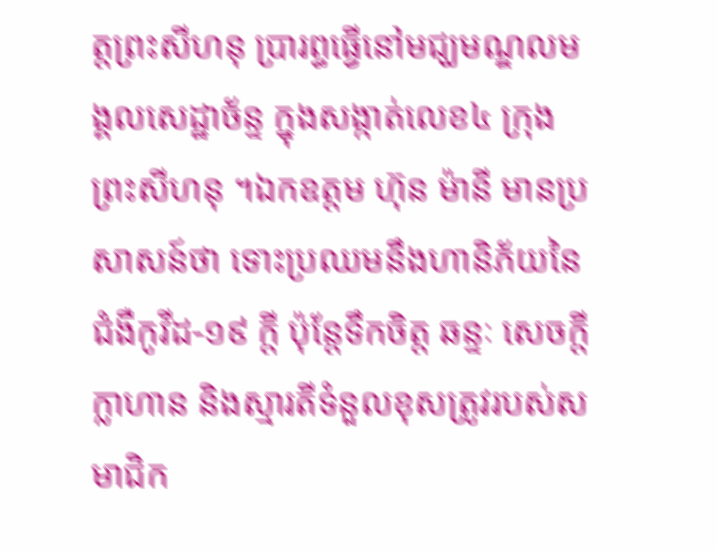ត្តព្រះសីហនុ ប្រារព្ធធ្វើនៅមជ្ឃមណ្ឌលមង្គលសេដ្ឋាច័ន្ទ ក្នុងសង្កាត់លេខ៤ ក្រុងព្រះសីហនុ ។ឯកឧត្តម ហ៊ុន ម៉ានី មានប្រសាសន៍ថា ទោះប្រឈមនឹងហានិភ័យនៃជំងឺកូវីដ-១៩ ក្តី ប៉ុន្តែទឹកចិត្ត ឆន្ទៈ សេចក្ដីក្លាហាន និងស្មារតីទំនួលខុសត្រូវរបស់សមាជិក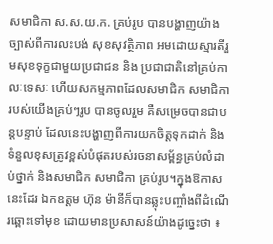សមាជិកា ស.ស.យ.ក. គ្រប់រូប បានបង្ហាញយ៉ាងច្បាស់ពីការលះបង់ សុខសុវត្ថិភាព អមដោយស្មារតីរួមសុខទុក្ខជាមួយប្រជាជន និង ប្រជាជាតិនៅគ្រប់កាលៈទេសៈ ហើយសកម្មភាពដែលសមាជិក សមាជិការបស់យើងគ្រប់ៗរូប បានចូលរួម គឺសម្រេចបានជាបន្តបន្ទាប់ ដែលនេះបង្ហាញពីការយកចិត្តទុកដាក់ និងទំនួលខុសត្រូវខ្ពស់បំផុតរបស់រចនាសម្ព័ន្ធគ្រប់លំដាប់ថ្នាក់ និងសមាជិក សមាជិកា គ្រប់រូប។ក្នុងឱកាសនេះដែរ ឯកឧត្តម ហ៊ុន ម៉ានីក៏បានឆ្លុះបញ្ចាំងពីដំណើរឆ្ពោះទៅមុខ ដោយមានប្រសាសន៍យ៉ាងដូច្នេះថា ៖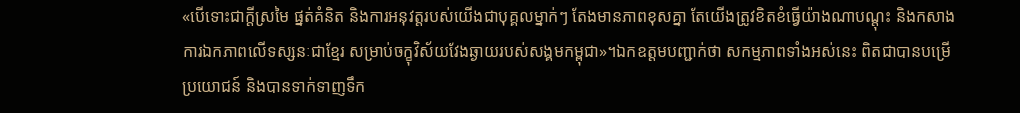«បើទោះជាក្តីស្រមៃ ផ្នត់គំនិត និងការអនុវត្តរបស់យើងជាបុគ្គលម្នាក់ៗ តែងមានភាពខុសគ្នា តែយើងត្រូវខិតខំធ្វើយ៉ាងណាបណ្តុះ និងកសាងការឯកភាពលើទស្សនៈជាខ្មែរ សម្រាប់ចក្ខុវិស័យវែងឆ្ងាយរបស់សង្គមកម្ពុជា»។ឯកឧត្តមបញ្ជាក់ថា សកម្មភាពទាំងអស់នេះ ពិតជាបានបម្រើប្រយោជន៍ និងបានទាក់ទាញទឹក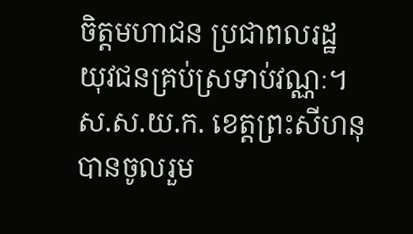ចិត្តមហាជន ប្រជាពលរដ្ឋ យុវជនគ្រប់ស្រទាប់វណ្ណៈ។ ស.ស.យ.ក. ខេត្តព្រះសីហនុ បានចូលរួម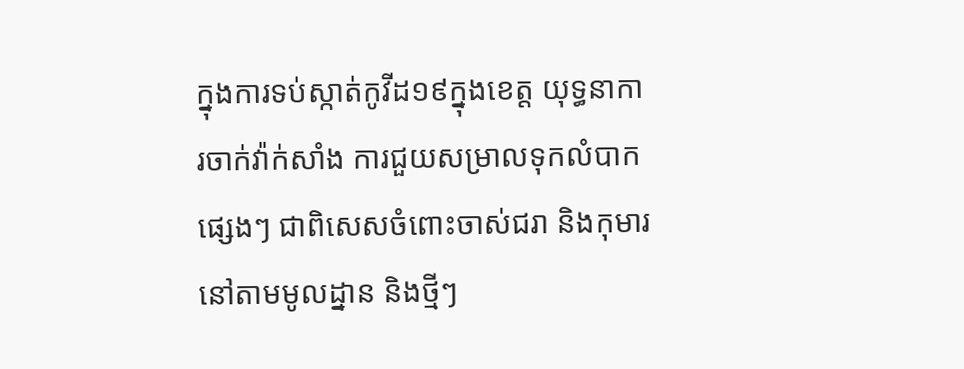ក្នុងការទប់ស្កាត់កូវីដ១៩ក្នុងខេត្ត យុទ្ធនាការចាក់វ៉ាក់សាំង ការជួយសម្រាលទុកលំបាកផ្សេងៗ ជាពិសេសចំពោះចាស់ជរា និងកុមារ នៅតាមមូលដ្នាន និងថ្មីៗ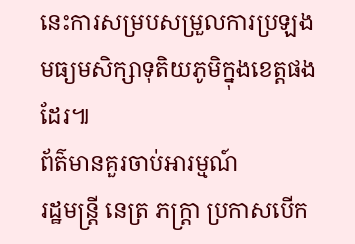នេះការសម្របសម្រួលការប្រឡងមធ្យមសិក្សាទុតិយភូមិក្នុងខេត្តផងដែរ៕
ព័ត៌មានគួរចាប់អារម្មណ៍
រដ្ឋមន្ត្រី នេត្រ ភក្ត្រា ប្រកាសបើក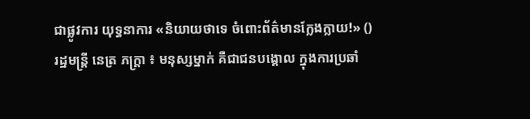ជាផ្លូវការ យុទ្ធនាការ «និយាយថាទេ ចំពោះព័ត៌មានក្លែងក្លាយ!» ()
រដ្ឋមន្ត្រី នេត្រ ភក្ត្រា ៖ មនុស្សម្នាក់ គឺជាជនបង្គោល ក្នុងការប្រឆាំ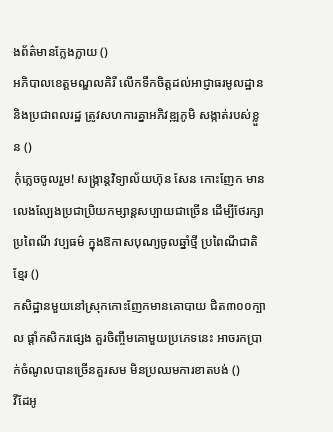ងព័ត៌មានក្លែងក្លាយ ()
អភិបាលខេត្តមណ្ឌលគិរី លើកទឹកចិត្តដល់អាជ្ញាធរមូលដ្ឋាន និងប្រជាពលរដ្ឋ ត្រូវសហការគ្នាអភិវឌ្ឍភូមិ សង្កាត់របស់ខ្លួន ()
កុំភ្លេចចូលរួម! សង្ក្រាន្តវិទ្យាល័យហ៊ុន សែន កោះញែក មានលេងល្បែងប្រជាប្រិយកម្សាន្តសប្បាយជាច្រើន ដើម្បីថែរក្សាប្រពៃណី វប្បធម៌ ក្នុងឱកាសបុណ្យចូលឆ្នាំថ្មី ប្រពៃណីជាតិខ្មែរ ()
កសិដ្ឋានមួយនៅស្រុកកោះញែកមានគោបាយ ជិត៣០០ក្បាល ផ្ដាំកសិករផ្សេង គួរចិញ្ចឹមគោមួយប្រភេទនេះ អាចរកប្រាក់ចំណូលបានច្រើនគួរសម មិនប្រឈមការខាតបង់ ()
វីដែអូ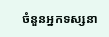ចំនួនអ្នកទស្សនា